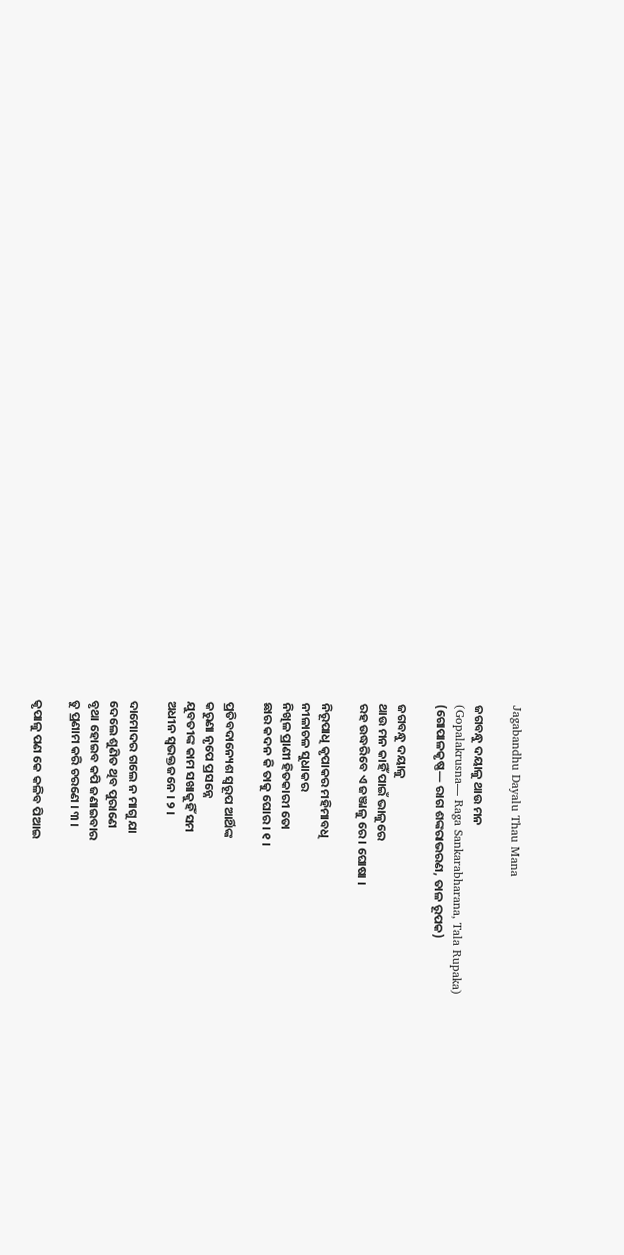Jagabandhu Dayalu Thau Mana

ଜଗବନ୍ଧୁ ଦୟାଳୁ ଥାଉ ମନ
(Gopalakrusna— Raga Sankarabharana, Tala Rupaka)
(ଗୋପାଳକୃଷ୍ଣ— ରାଗ ଶଙ୍କରାଭରଣ, ତାଳ ରୂପକ)

ଜଗବନ୍ଧୁ ଦୟାଳୁ
ଥାଉ ମନ କାହିଁ ପାଇଁ ଭାଳୁରେ
ରହ ଉଦ୍ଧରିବେ ଏ ଜଞ୍ଜାଳୁ ରେ । ଘୋଷା ।

ନିରୂପାଧି କୃପାକର ମହିମାବଧି
ନୀଳାଚଳ ସୁଧାକର
ନିଖିଳ ପ୍ରାଣୀ ହିତକାରୀ ତୋ
ଛାର କଦନ କି ତାକୁ ଘୋର । ୧ ।

ପ୍ରତିବଦାନ୍ୟେଶ ସ୍ୱରୂପ ଆର୍ଥିଙ୍କ
କରୁଣା ନୃପେ ପ୍ରସନ୍ନେ
ଯୁବତୀଙ୍କ କାମ ସଖାକୁହିଁ ସମ
ଅଧୀନ ସ୍ୱଭକ୍ତଜନେ । ୨ ।

ଦାମୋଦର ଗଲେ ନ ମାଗୁ ଯା
ଦେଲେ ଶୁଣିତ ଥିବ ପୁରାଣେ
ବୃଥା ହୋଇବ କପି ଜଣାଇବାର
ତୁ ପ୍ରଣାମ କରି ଚରଣେ । ୩ ।

କୃପାଳୁ ପଣ କେ କଳିବ ପିଆଇ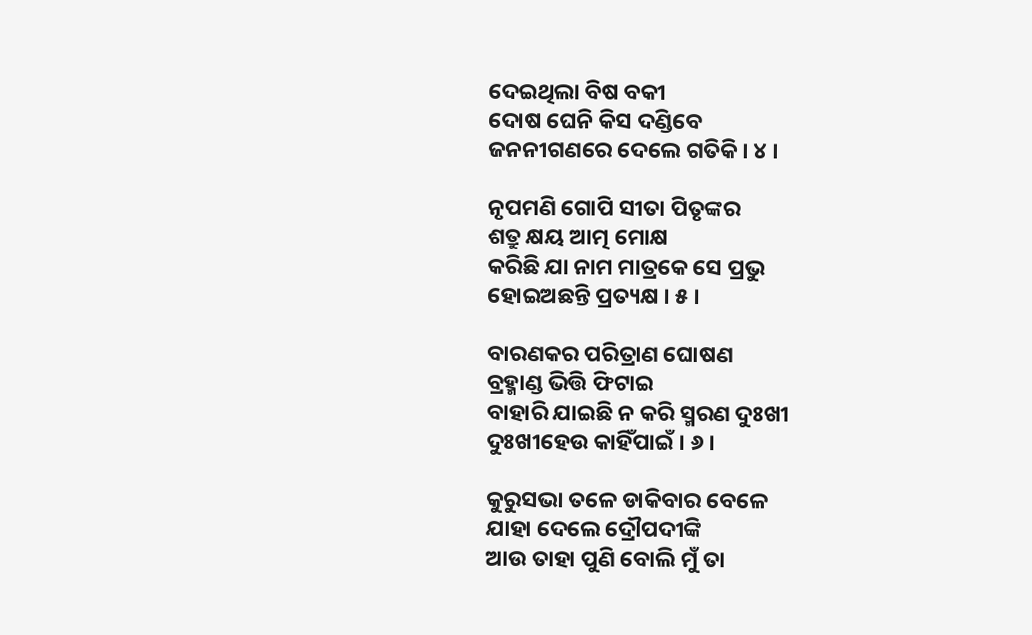ଦେଇଥିଲା ବିଷ ବକୀ
ଦୋଷ ଘେନି କିସ ଦଣ୍ଡିବେ
ଜନନୀଗଣରେ ଦେଲେ ଗତିକି । ୪ ।

ନୃପମଣି ଗୋପି ସୀତା ପିତୃଙ୍କର
ଶତ୍ରୁ କ୍ଷୟ ଆତ୍ମ ମୋକ୍ଷ
କରିଛି ଯା ନାମ ମାତ୍ରକେ ସେ ପ୍ରଭୁ
ହୋଇଅଛନ୍ତି ପ୍ରତ୍ୟକ୍ଷ । ୫ ।

ବାରଣକର ପରିତ୍ରାଣ ଘୋଷଣ
ବ୍ରହ୍ମାଣ୍ଡ ଭିତ୍ତି ଫିଟାଇ
ବାହାରି ଯାଇଛି ନ କରି ସ୍ମରଣ ଦୁଃଖୀ
ଦୁଃଖୀହେଉ କାହିଁପାଇଁ । ୬ ।

କୁରୁସଭା ତଳେ ଡାକିବାର ବେଳେ
ଯାହା ଦେଲେ ଦ୍ରୌପଦୀଙ୍କି
ଆଉ ତାହା ପୁଣି ବୋଲି ମୁଁ ତା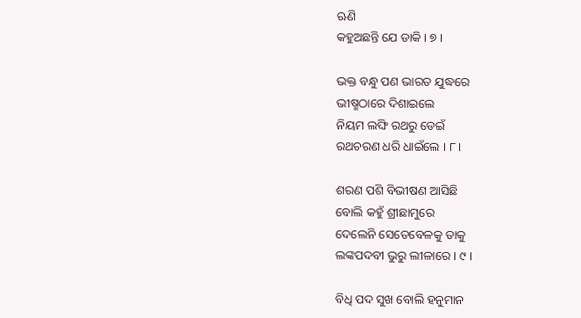ଋଣି
କହୁଅଛନ୍ତି ଯେ ଡାକି । ୭ ।

ଭକ୍ତ ବନ୍ଧୁ ପଣ ଭାରତ ଯୁଦ୍ଧରେ
ଭୀଷ୍ମଠାରେ ଦିଶାଇଲେ
ନିୟମ ଲଙ୍ଘି ରଥରୁ ଡେଇଁ
ରଥଚରଣ ଧରି ଧାଇଁଲେ । ୮ ।

ଶରଣ ପଶି ବିଭୀଷଣ ଆସିଛି
ବୋଲି କହୁଁ ଶ୍ରୀଛାମୁରେ
ଦେଲେନି ସେତେବେଳକୁ ତାକୁ
ଲଙ୍କପଦବୀ ଭୁରୁ ଲୀଳାରେ । ୯ ।

ବିଧି ପଦ ସୁଖ ବୋଲି ହନୁମାନ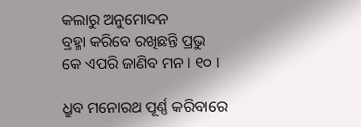କଲାରୁ ଅନୁମୋଦନ
ବ୍ରହ୍ମା କରିବେ ରଖିଛନ୍ତି ପ୍ରଭୁ
କେ ଏପରି ଜାଣିବ ମନ । ୧୦ ।

ଧ୍ରୁବ ମନୋରଥ ପୂର୍ଣ୍ଣ କରିବାରେ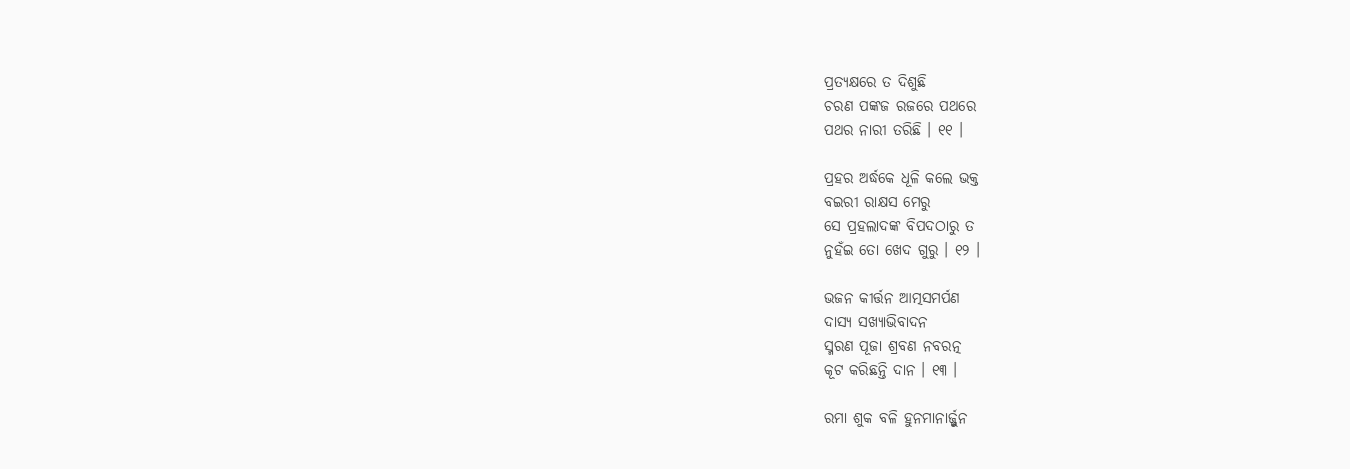ପ୍ରତ୍ୟକ୍ଷରେ ତ ଦିଶୁଛି
ଚରଣ ପଙ୍କଜ ରଜରେ ପଥରେ
ପଥର ନାରୀ ତରିଛି । ୧୧ ।

ପ୍ରହର ଅର୍ଦ୍ଧକେ ଧୂଳି କଲେ ଭକ୍ତ
ବଇରୀ ରାକ୍ଷସ ମେରୁ
ସେ ପ୍ରହଲାଦଙ୍କ ବିପଦଠାରୁ ତ
ନୁହଁଇ ତୋ ଖେଦ ଗୁରୁ । ୧୨ ।

ଭଜନ କୀର୍ତ୍ତନ ଆତ୍ମସମର୍ପଣ
ଦାସ୍ୟ ସଖ୍ୟାଭିବାଦନ
ସ୍ମରଣ ପୂଜା ଶ୍ରବଣ ନବରତ୍ନ
କୂଟ କରିଛନ୍ତି ଦାନ । ୧୩ ।

ରମା ଶୁକ ବଳି ହୁନମାନାର୍ଜ୍ଜୁନ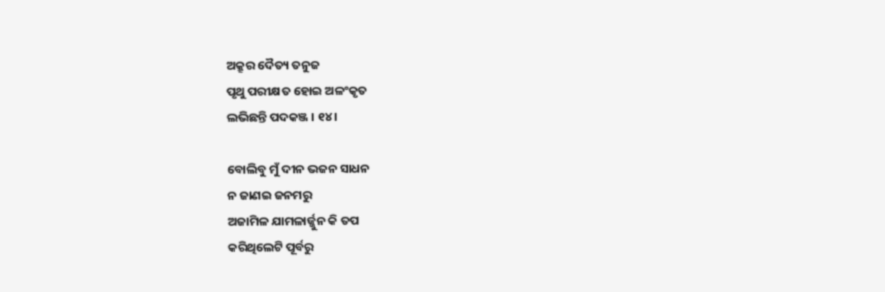ଅକ୍ରୂର ଦୈତ୍ୟ ତନୁଜ
ପୃଥୁ ପରୀକ୍ଷତ ହୋଇ ଅଳଂକୃତ
ଲଭିଛନ୍ତି ପଦକଞ୍ଜ । ୧୪ ।

ବୋଲିବୁ ମୁଁ ଦୀନ ଭଜନ ସାଧନ
ନ ଜାଣଇ ଜନମରୁ
ଅଜାମିଳ ଯାମଳାର୍ଜ୍ଜୁନ କି ତପ
କରିଥିଲେଟି ପୂର୍ବରୁ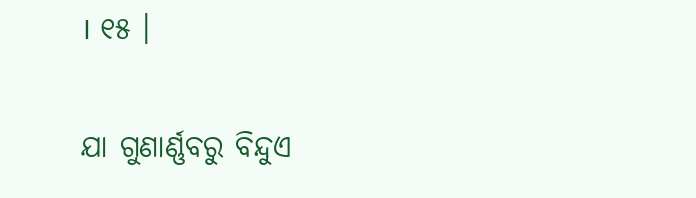। ୧୫ ।

ଯା ଗୁଣାର୍ଣ୍ଣବରୁ ବିନ୍ଦୁଏ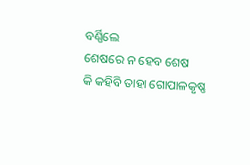ବର୍ଣ୍ଣିଲେ
ଶେଷରେ ନ ହେବ ଶେଷ
କି କହିବି ତାହା ଗୋପାଳକୃଷ୍ଣ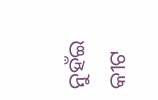ନୁହଁଇ କୀଟ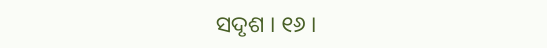ସଦୃଶ । ୧୬ ।